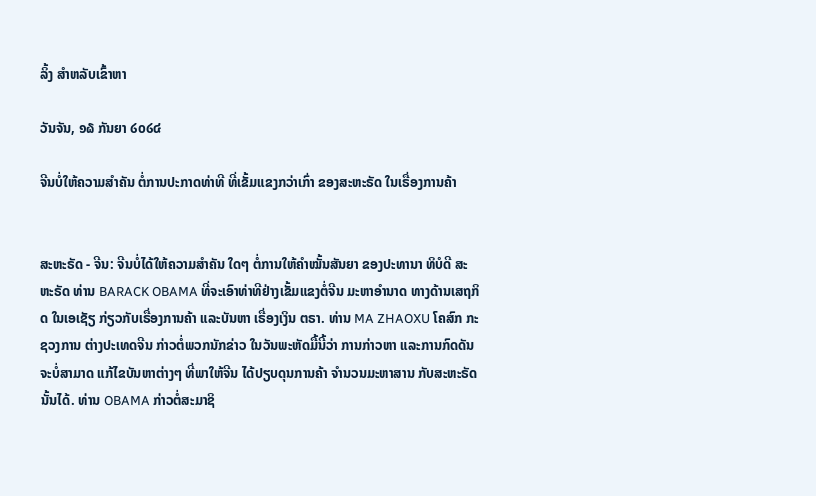ລິ້ງ ສຳຫລັບເຂົ້າຫາ

ວັນຈັນ, ໑໖ ກັນຍາ ໒໐໒໔

ຈີນບໍ່ໃຫ້ຄວາມສຳຄັນ ຕໍ່ການປະກາດທ່າທີ ທີ່ເຂັ້ມແຂງກວ່າເກົ່າ ຂອງສະຫະຣັດ ໃນເຣື່ອງການຄ້າ


ສະຫະຣັດ - ຈີນ: ຈີນບໍ່ໄດ້ໃຫ້ຄວາມສຳຄັນ ໃດໆ ຕໍ່ການໃຫ້ຄຳໝັ້ນສັນຍາ ຂອງປະທານາ ທິບໍດີ ສະຫະຣັດ ທ່ານ BARACK OBAMA ທີ່ຈະເອົາທ່າທີຢ່າງເຂັ້ມແຂງຕໍ່ຈີນ ມະຫາອຳນາດ ທາງດ້ານເສຖກິດ ໃນເອເຊັຽ ກ່ຽວກັບເຣື່ອງການຄ້າ ແລະບັນຫາ ເຣື່ອງເງິນ ຕຣາ. ທ່ານ MA ZHAOXU ໂຄສົກ ກະຊວງການ ຕ່າງປະເທດຈີນ ກ່າວຕໍ່ພວກນັກຂ່າວ ໃນວັນພະຫັດມື້ນີ້ວ່າ ການກ່າວຫາ ແລະການກົດດັນ ຈະບໍ່ສາມາດ ແກ້ໄຂບັນຫາຕ່າງໆ ທີ່ພາໃຫ້ຈີນ ໄດ້ປຽບດຸນການຄ້າ ຈຳນວນມະຫາສານ ກັບສະຫະຣັດ ນັ້ນໄດ້. ທ່ານ OBAMA ກ່າວຕໍ່ສະມາຊິ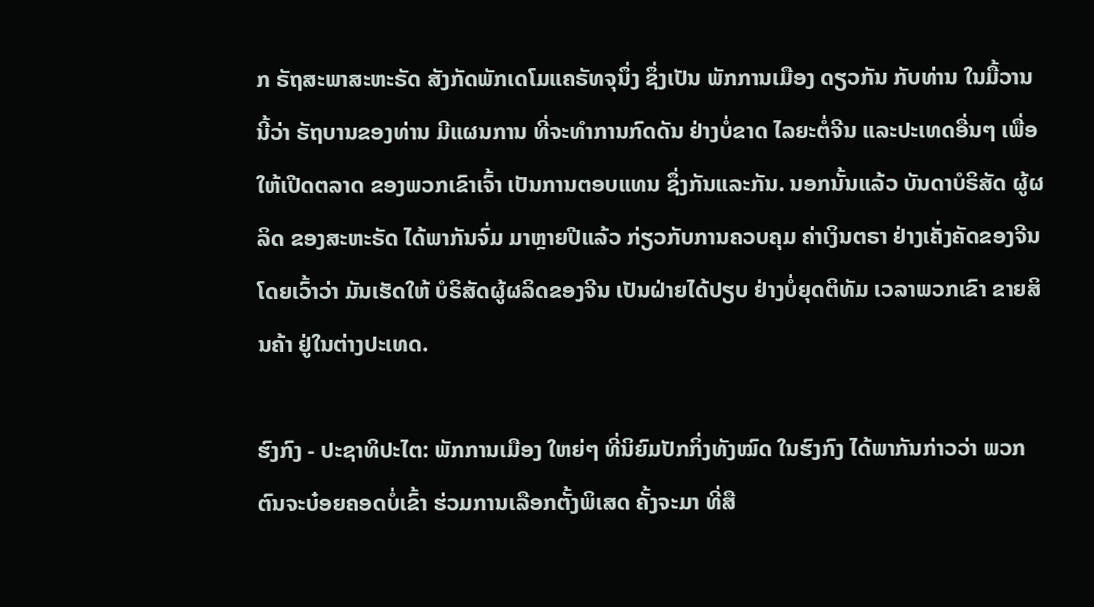ກ ຣັຖສະພາສະຫະຣັດ ສັງກັດພັກເດໂມແຄຣັທຈຸນຶ່ງ ຊຶ່ງເປັນ ພັກການເມືອງ ດຽວກັນ ກັບທ່ານ ໃນມື້ວານນີ້ວ່າ ຣັຖບານຂອງທ່ານ ມີແຜນການ ທີ່ຈະທຳການກົດດັນ ຢ່າງບໍ່ຂາດ ໄລຍະຕໍ່ຈີນ ແລະປະເທດອື່ນໆ ເພື່ອໃຫ້ເປີດຕລາດ ຂອງພວກເຂົາເຈົ້າ ເປັນການຕອບແທນ ຊຶ່ງກັນແລະກັນ. ນອກນັ້ນແລ້ວ ບັນດາບໍຣິສັດ ຜູ້ຜລິດ ຂອງສະຫະຣັດ ໄດ້ພາກັນຈົ່ມ ມາຫຼາຍປີແລ້ວ ກ່ຽວກັບການຄວບຄຸມ ຄ່າເງິນຕຣາ ຢ່າງເຄັ່ງຄັດຂອງຈີນ ໂດຍເວົ້າວ່າ ມັນເຮັດໃຫ້ ບໍຣິສັດຜູ້ຜລິດຂອງຈີນ ເປັນຝ່າຍໄດ້ປຽບ ຢ່າງບໍ່ຍຸດຕິທັມ ເວລາພວກເຂົາ ຂາຍສິນຄ້າ ຢູ່ໃນຕ່າງປະເທດ.

ຮົງກົງ - ປະຊາທິປະໄຕ: ພັກການເມືອງ ໃຫຍ່ໆ ທີ່ນິຍົມປັກກິ່ງທັງໝົດ ໃນຮົງກົງ ໄດ້ພາກັນກ່າວວ່າ ພວກຕົນຈະບ໋ອຍຄອດບໍ່ເຂົ້າ ຮ່ວມການເລືອກຕັ້ງພິເສດ ຄັ້ງຈະມາ ທີ່ສື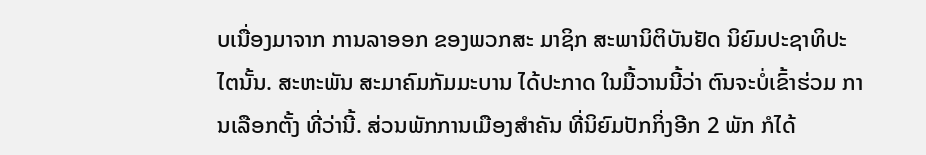ບເນື່ອງມາຈາກ ການລາອອກ ຂອງພວກສະ ມາຊິກ ສະພານິຕິບັນຢັດ ນິຍົມປະຊາທິປະ ໄຕນັ້ນ. ສະຫະພັນ ສະມາຄົມກັມມະບານ ໄດ້ປະກາດ ໃນມື້ວານນີ້ວ່າ ຕົນຈະບໍ່ເຂົ້າຮ່ວມ ການເລືອກຕັ້ງ ທີ່ວ່ານີ້. ສ່ວນພັກການເມືອງສຳຄັນ ທີ່ນິຍົມປັກກິ່ງອີກ 2 ພັກ ກໍໄດ້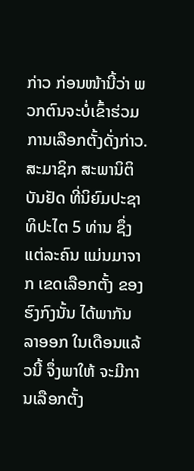ກ່າວ ກ່ອນໜ້ານີ້ວ່າ ພວກຕົນຈະບໍ່ເຂົ້າຮ່ວມ ການເລືອກຕັ້ງດັ່ງກ່າວ. ສະມາຊິກ ສະພານິຕິບັນຢັດ ທີ່ນິຍົມປະຊາທິປະໄຕ 5 ທ່ານ ຊຶ່ງແຕ່ລະຄົນ ແມ່ນມາຈາກ ເຂດເລືອກຕັ້ງ ຂອງຮົງກົງນັ້ນ ໄດ້ພາກັນລາອອກ ໃນເດືອນແລ້ວນີ້ ຈຶ່ງພາໃຫ້ ຈະມີການເລືອກຕັ້ງ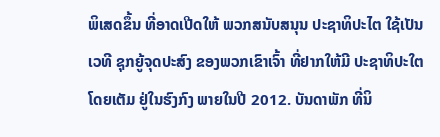ພິເສດຂຶ້ນ ທີ່ອາດເປີດໃຫ້ ພວກສນັບສນຸນ ປະຊາທິປະໄຕ ໃຊ້ເປັນເວທີ ຊຸກຍູ້ຈຸດປະສົງ ຂອງພວກເຂົາເຈົ້າ ທີ່ຢາກໃຫ້ມີ ປະຊາທິປະໃຕໂດຍເຕັມ ຢູ່ໃນຮົງກົງ ພາຍໃນປີ 2012. ບັນດາພັກ ທີ່ນິ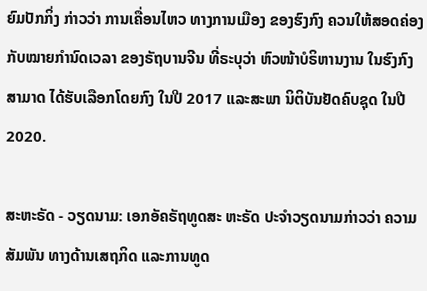ຍົມປັກກິ່ງ ກ່າວວ່າ ການເຄື່ອນໄຫວ ທາງການເມືອງ ຂອງຮົງກົງ ຄວນໃຫ້ສອດຄ່ອງ ກັບໝາຍກຳນົດເວລາ ຂອງຣັຖບານຈີນ ທີ່ຣະບຸວ່າ ຫົວໜ້າບໍຣິຫານງານ ໃນຮົງກົງ ສາມາດ ໄດ້ຮັບເລືອກໂດຍກົງ ໃນປີ 2017 ແລະສະພາ ນິຕິບັນຢັດຄົບຊຸດ ໃນປີ 2020.

ສະຫະຣັດ - ວຽດນາມ: ເອກອັຄຣັຖທູດສະ ຫະຣັດ ປະຈຳວຽດນາມກ່າວວ່າ ຄວາມສັມພັນ ທາງດ້ານເສຖກິດ ແລະການທູດ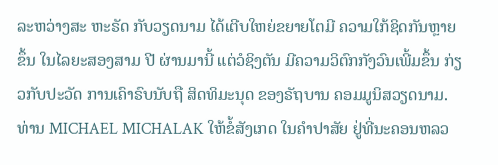ລະຫວ່າງສະ ຫະຣັດ ກັບວຽດນາມ ໄດ້ເຕີບໃຫຍ່ຂຍາຍໂຕມີ ຄວາມໃກ້ຊິດກັນຫຼາຍຂຶ້ນ ໃນໄລຍະສອງສາມ ປີ ຜ່ານມານີ້ ແຕ່ວໍຊິງຕັນ ມີຄວາມວິຕົກກັງວົນເພີ້ມຂຶ້ນ ກ່ຽວກັບປະວັດ ການເຄົາຣົບນັບຖື ສິດທິມະນຸດ ຂອງຣັຖບານ ຄອມມູນິສວຽດນາມ. ທ່ານ MICHAEL MICHALAK ໃຫ້ຂໍ້ສັງເກດ ໃນຄຳປາສັຍ ຢູ່ທີ່ນະຄອນຫລວ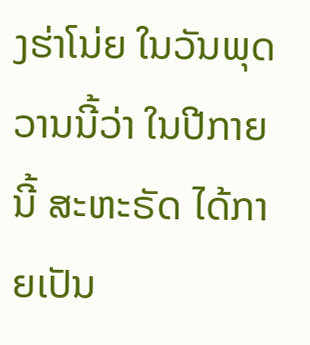ງຮ່າໂນ່ຍ ໃນວັນພຸດວານນີ້ວ່າ ໃນປີກາຍນີ້ ສະຫະຣັດ ໄດ້ກາຍເປັນ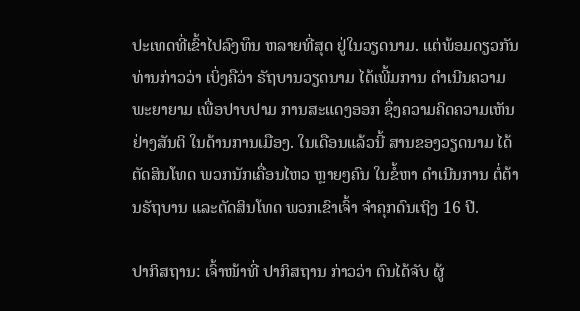ປະເທດທີ່ເຂົ້າໄປລົງທຶນ ຫລາຍທີ່ສຸດ ຢູ່ໃນວຽດນາມ. ແຕ່ພ້ອມດຽວກັນ ທ່ານກ່າວວ່າ ເບິ່ງຄືວ່າ ຣັຖບານວຽດນາມ ໄດ້ເພີ້ມການ ດຳເນີນຄວາມພະຍາຍາມ ເພື່ອປາບປາມ ການສະແດງອອກ ຊຶ່ງຄວາມຄິດຄວາມເຫັນ ຢ່າງສັນຕິ ໃນດ້ານການເມືອງ. ໃນເດືອນແລ້ວນີ້ ສານຂອງວຽດນາມ ໄດ້ຕັດສິນໂທດ ພວກນັກເຄື່ອນໄຫວ ຫຼາຍໆຄົນ ໃນຂໍ້ຫາ ດຳເນີນການ ຕໍ່ຕ້ານຣັຖບານ ແລະຕັດສິນໂທດ ພວກເຂົາເຈົ້າ ຈຳຄຸກດົນເຖິງ 16 ປີ.

ປາກິສຖານ: ເຈົ້າໜ້າທີ່ ປາກິສຖານ ກ່າວວ່າ ຕົນໄດ້ຈັບ ຜູ້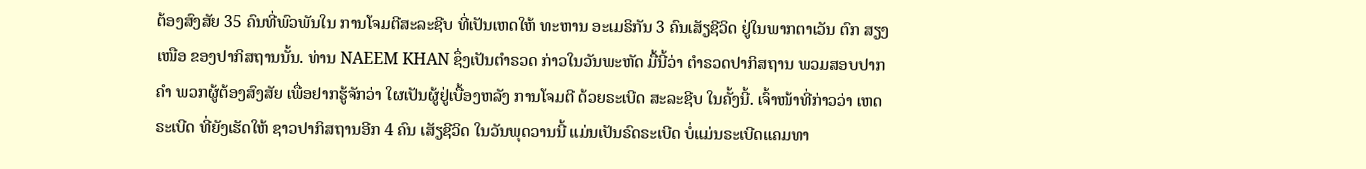ຕ້ອງສົງສັຍ 35 ຄົນທີ່ພົວພັນໃນ ການໂຈມຕີສະລະຊີບ ທີ່ເປັນເຫດໃຫ້ ທະຫານ ອະເມຣິກັນ 3 ຄົນເສັຽຊີວິດ ຢູ່ໃນພາກຕາເວັນ ຕົກ ສຽງເໜືອ ຂອງປາກິສຖານນັ້ນ. ທ່ານ NAEEM KHAN ຊຶ່ງເປັນຕຳຣວດ ກ່າວໃນວັນພະຫັດ ມື້ນີ້ວ່າ ຕຳຣວດປາກິສຖານ ພວມສອບປາກຄຳ ພວກຜູ້ຕ້ອງສົງສັຍ ເພື່ອຢາກຮູ້ຈັກວ່າ ໃຜເປັນຜູ້ຢູ່ເບື້ອງຫລັງ ການໂຈມຕີ ດ້ວຍຣະເບີດ ສະລະຊີບ ໃນຄັ້ງນີ້. ເຈົ້າໜ້າທີ່ກ່າວວ່າ ເຫດຣະເບີດ ທີ່ຍັງເຮັດໃຫ້ ຊາວປາກິສຖານອີກ 4 ຄົນ ເສັຽຊີວິດ ໃນວັນພຸດວານນີ້ ແມ່ນເປັນຣົດຣະເບີດ ບໍ່ແມ່ນຣະເບີດແຄມທາ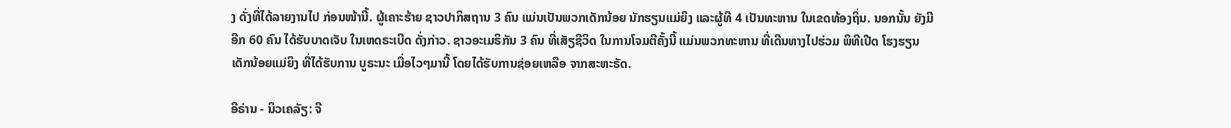ງ ດັ່ງທີ່ໄດ້ລາຍງານໄປ ກ່ອນໜ້ານີ້. ຜູ້ເຄາະຮ້າຍ ຊາວປາກິສຖານ 3 ຄົນ ແມ່ນເປັນພວກເດັກນ້ອຍ ນັກຮຽນແມ່ຍິງ ແລະຜູ້ທີ 4 ເປັນທະຫານ ໃນເຂດທ້ອງຖິ່ນ. ນອກນັ້ນ ຍັງມີອີກ 60 ຄົນ ໄດ້ຮັບບາດເຈັບ ໃນເຫດຣະເບີດ ດັ່ງກ່າວ. ຊາວອະເມຣິກັນ 3 ຄົນ ທີ່ເສັຽຊີວິດ ໃນການໂຈມຕີຄັ້ງນີ້ ແມ່ນພວກທະຫານ ທີ່ເດີນທາງໄປຮ່ວມ ພິທີເປີດ ໂຮງຮຽນເດັກນ້ອຍແມ່ຍິງ ທີ່ໄດ້ຮັບການ ບູຣະນະ ເມື່ອໄວໆມານີ້ ໂດຍໄດ້ຮັບການຊ່ອຍເຫລືອ ຈາກສະຫະຣັດ.

ອີຣ່ານ - ນິວເຄລັຽ: ຈີ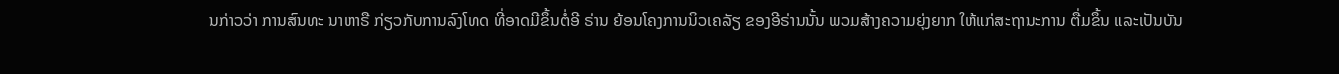ນກ່າວວ່າ ການສົນທະ ນາຫາຣື ກ່ຽວກັບການລົງໂທດ ທີ່ອາດມີຂຶ້ນຕໍ່ອີ ຣ່ານ ຍ້ອນໂຄງການນິວເຄລັຽ ຂອງອີຣ່ານນັ້ນ ພວມສ້າງຄວາມຍຸ່ງຍາກ ໃຫ້ແກ່ສະຖານະການ ຕື່ມຂຶ້ນ ແລະເປັນບັນ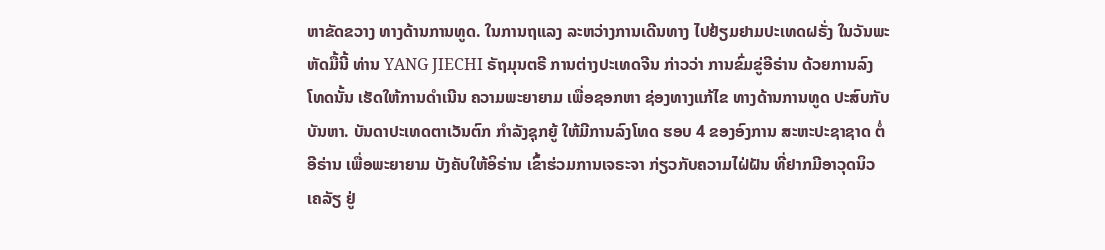ຫາຂັດຂວາງ ທາງດ້ານການທູດ. ໃນການຖແລງ ລະຫວ່າງການເດີນທາງ ໄປຢ້ຽມຢາມປະເທດຝຣັ່ງ ໃນວັນພະຫັດມື້ນີ້ ທ່ານ YANG JIECHI ຣັຖມຸນຕຣີ ການຕ່າງປະເທດຈີນ ກ່າວວ່າ ການຂົ່ມຂູ່ອີຣ່ານ ດ້ວຍການລົງໂທດນັ້ນ ເຮັດໃຫ້ການດຳເນີນ ຄວາມພະຍາຍາມ ເພື່ອຊອກຫາ ຊ່ອງທາງແກ້ໄຂ ທາງດ້ານການທູດ ປະສົບກັບບັນຫາ. ບັນດາປະເທດຕາເວັນຕົກ ກຳລັງຊຸກຍູ້ ໃຫ້ມີການລົງໂທດ ຮອບ 4 ຂອງອົງການ ສະຫະປະຊາຊາດ ຕໍ່ອີຣ່ານ ເພື່ອພະຍາຍາມ ບັງຄັບໃຫ້ອິຣ່ານ ເຂົ້າຮ່ວມການເຈຣະຈາ ກ່ຽວກັບຄວາມໄຝ່ຝັນ ທີ່ຢາກມີອາວຸດນິວເຄລັຽ ຢູ່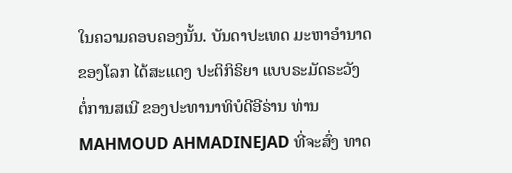ໃນຄວາມຄອບຄອງນັ້ນ. ບັນດາປະເທດ ມະຫາອຳນາດຂອງໂລກ ໄດ້ສະແດງ ປະຕິກິຣິຍາ ແບບຣະມັດຣະວັງ ຕໍ່ການສເນີ ຂອງປະທານາທິບໍດີອີຣ່ານ ທ່ານ MAHMOUD AHMADINEJAD ທີ່ຈະສົ່ງ ທາດ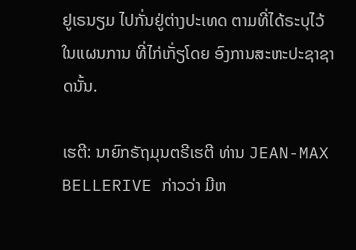ຢູເຣນຽມ ໄປກັ່ນຢູ່ຕ່າງປະເທດ ຕາມທີ່ໄດ້ຣະບຸໄວ້ ໃນແຜນການ ທີ່ໄກ່ເກັ່ຽໂດຍ ອົງການສະຫະປະຊາຊາດນັ້ນ.

ເຮຕີ: ນາຍົກຣັຖມຸນຕຣີເຮຕີ ທ່ານ JEAN-MAX BELLERIVE ກ່າວວ່າ ມີຫ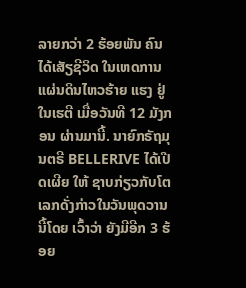ລາຍກວ່າ 2 ຮ້ອຍພັນ ຄົນ ໄດ້ເສັຽຊີວິດ ໃນເຫດການ ແຜ່ນດິນໄຫວຮ້າຍ ແຮງ ຢູ່ໃນເຮຕີ ເມື່ອວັນທີ 12 ມັງກອນ ຜ່ານມານີ້. ນາຍົກຣັຖມຸນຕຣີ BELLERIVE ໄດ້ເປີດເຜີຍ ໃຫ້ ຊາບກ່ຽວກັບໂຕເລກດັ່ງກ່າວໃນວັນພຸດວານນີ້ໂດຍ ເວົ້າວ່າ ຍັງມີອີກ 3 ຮ້ອຍ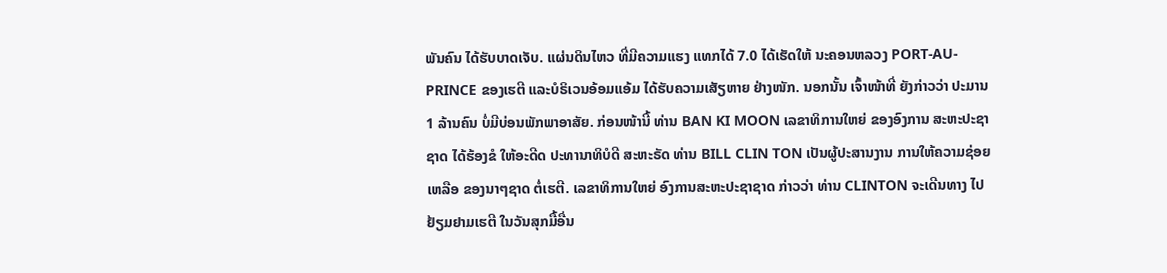ພັນຄົນ ໄດ້ຮັບບາດເຈັບ. ແຜ່ນດິນໄຫວ ທີ່ມີຄວາມແຮງ ແທກໄດ້ 7.0 ໄດ້ເຮັດໃຫ້ ນະຄອນຫລວງ PORT-AU-PRINCE ຂອງເຮຕີ ແລະບໍຣິເວນອ້ອມແອ້ມ ໄດ້ຮັບຄວາມເສັຽຫາຍ ຢ່າງໜັກ. ນອກນັ້ນ ເຈົ້າໜ້າທີ່ ຍັງກ່າວວ່າ ປະມານ 1 ລ້ານຄົນ ບໍ່ມີບ່ອນພັກພາອາສັຍ. ກ່ອນໜ້ານີ້ ທ່ານ BAN KI MOON ເລຂາທິການໃຫຍ່ ຂອງອົງການ ສະຫະປະຊາຊາດ ໄດ້ຮ້ອງຂໍ ໃຫ້ອະດີດ ປະທານາທິບໍດີ ສະຫະຣັດ ທ່ານ BILL CLIN TON ເປັນຜູ້ປະສານງານ ການໃຫ້ຄວາມຊ່ອຍເຫລືອ ຂອງນາໆຊາດ ຕໍ່ເຮຕີ. ເລຂາທິການໃຫຍ່ ອົງການສະຫະປະຊາຊາດ ກ່າວວ່າ ທ່ານ CLINTON ຈະເດີນທາງ ໄປຢ້ຽມຢາມເຮຕີ ໃນວັນສຸກມື້ອື່ນ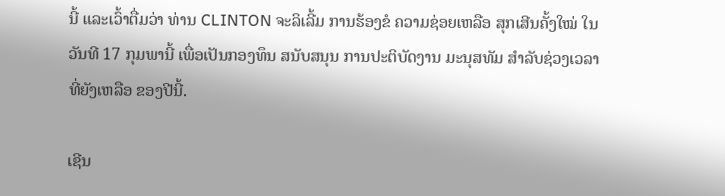ນີ້ ແລະເວົ້າຕື່ມວ່າ ທ່ານ CLINTON ຈະລິເລີ້ມ ການຮ້ອງຂໍ ຄວາມຊ່ອຍເຫລືອ ສຸກເສີນຄັ້ງໃໝ່ ໃນວັນທີ 17 ກຸມພານີ້ ເພື່ອເປັນກອງທຶນ ສນັບສນຸນ ການປະຕິບັດງານ ມະນຸສທັມ ສຳລັບຊ່ວງເວລາ ທີ່ຍັງເຫລືອ ຂອງປີນີ້.

ເຊີນ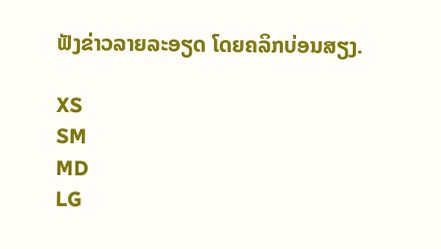ຟັງຂ່າວລາຍລະອຽດ ໂດຍຄລິກບ່ອນສຽງ.

XS
SM
MD
LG